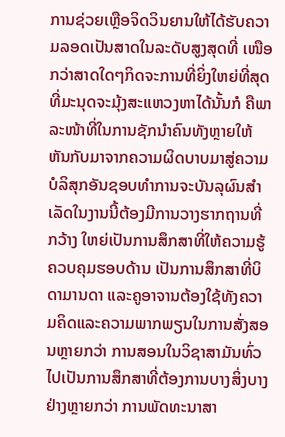ການຊ່ວຍເຫຼືອຈິດວິນຍານໃຫ້ໄດ້ຮັບຄວາມລອດເປັນສາດໃນລະດັບສູງສຸດທີ່ ເໜືອກວ່າສາດໃດໆກິດຈະການທີ່ຍິ່ງໃຫຍ່ທີ່ສຸດທີ່ມະນຸດຈະມຸ້ງສະແຫວງຫາໄດ້ນັ້ນກໍ ຄືພາລະໜ້າທີ່ໃນການຊັກນໍາຄົນທັງຫຼາຍໃຫ້ຫັນກັບມາຈາກຄວາມຜິດບາບມາສູ່ຄວາມ ບໍລິສຸກອັນຊອບທໍາການຈະບັນລຸຜົນສໍາເລັດໃນງານນີ້ຕ້ອງມີການວາງຮາກຖານທີ່ກວ້າງ ໃຫຍ່ເປັນການສຶກສາທີ່ໃຫ້ຄວາມຮູ້ຄວບຄຸມຮອບດ້ານ ເປັນການສຶກສາທີ່ບິດາມານດາ ແລະຄູອາຈານຕ້ອງໃຊ້ທັງຄວາມຄິດແລະຄວາມພາກພຽນໃນການສັ່ງສອນຫຼາຍກວ່າ ການສອນໃນວິຊາສາມັນທົ່ວໄປເປັນການສຶກສາທີ່ຕ້ອງການບາງສິ່ງບາງຢ່າງຫຼາຍກວ່າ ການພັດທະນາສາ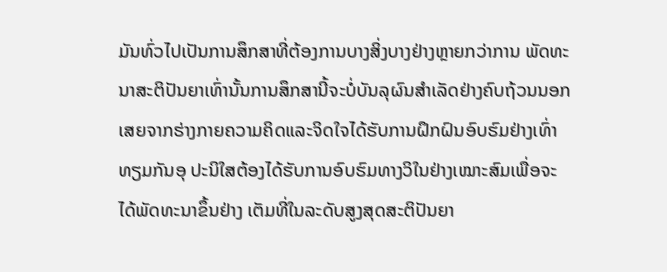ມັນທົ່ວໄປເປັນການສຶກສາທີ່ຕ້ອງການບາງສິ່ງບາງຢ່າງຫຼາຍກວ່າການ ພັດທະນາສະຕິປັນຍາເທົ່ານັ້ນການສຶກສານີ້ຈະບໍ່ບັນລຸຜົນສໍາເລັດຢ່າງຄົບຖ້ວນນອກ ເສຍຈາກຮ່າງກາຍຄວາມຄິດແລະຈິດໃຈໄດ້ຮັບການຝຶກຝົນອົບຮົມຢ່າງເທົ່າທຽມກັນອຸ ປະນິໃສຕ້ອງໄດ້ຮັບການອົບຮົມທາງວິໃນຢ່າງເໝາະສົມເພື່ອຈະໄດ້ພັດທະນາຂຶ້ນຢ່າງ ເຕັມທີ່ໃນລະດັບສູງສຸດສະຕິປັນຍາ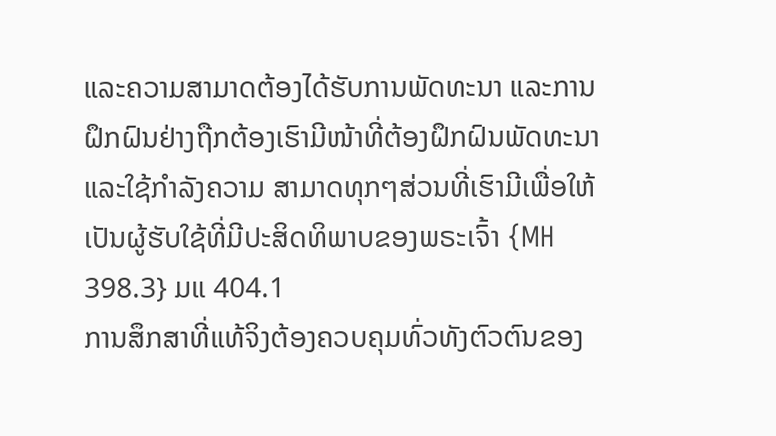ແລະຄວາມສາມາດຕ້ອງໄດ້ຮັບການພັດທະນາ ແລະການຝຶກຝົນຢ່າງຖືກຕ້ອງເຮົາມີໜ້າທີ່ຕ້ອງຝຶກຝົນພັດທະນາແລະໃຊ້ກໍາລັງຄວາມ ສາມາດທຸກໆສ່ວນທີ່ເຮົາມີເພື່ອໃຫ້ເປັນຜູ້ຮັບໃຊ້ທີ່ມີປະສິດທິພາບຂອງພຣະເຈົ້າ {MH 398.3} ມແ 404.1
ການສຶກສາທີ່ແທ້ຈິງຕ້ອງຄວບຄຸມທົ່ວທັງຕົວຕົນຂອງ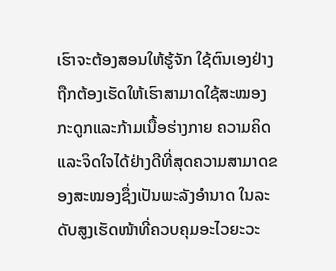ເຮົາຈະຕ້ອງສອນໃຫ້ຮູ້ຈັກ ໃຊ້ຕົນເອງຢ່າງຖືກຕ້ອງເຮັດໃຫ້ເຮົາສາມາດໃຊ້ສະໝອງກະດູກແລະກ້າມເນື້ອຮ່າງກາຍ ຄວາມຄິດແລະຈິດໃຈໄດ້ຢ່າງດີທີ່ສຸດຄວາມສາມາດຂອງສະໝອງຊຶ່ງເປັນພະລັງອໍານາດ ໃນລະດັບສູງເຮັດໜ້າທີ່ຄວບຄຸມອະໄວຍະວະ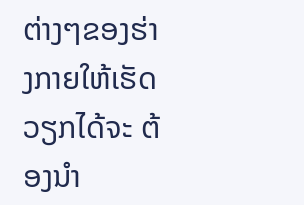ຕ່າງໆຂອງຮ່າງກາຍໃຫ້ເຮັດວຽກໄດ້ຈະ ຕ້ອງນໍາ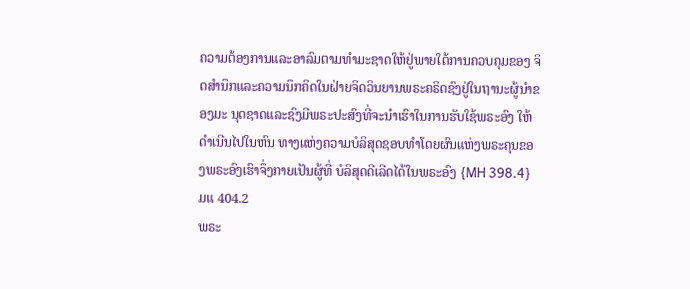ຄວາມຕ້ອງການແລະອາລົມຕາມທໍາມະຊາດໃຫ້ຢູ່ພາຍໃຕ້ການຄວບຄຸມຂອງ ຈິດສໍານຶກແລະຄວາມນຶກຄິດໃນຝ່າຍຈິດວິນຍານພຣະຄຣິດຊົງຢູ່ໃນຖານະຜູ້ນໍາຂອງມະ ນຸດຊາດແລະຊົງມີພຣະປະສົງທີ່ຈະນໍາເຮົາໃນການຮັບໃຊ້ພຣະອົງ ໃຫ້ດໍາເນີນໄປໃນຫົນ ທາງແຫ່ງຄວາມບໍລິສຸດຊອບທໍາໂດຍຜົນແຫ່ງພຣະຄຸນຂອງພຣະອົງເຮົາຈຶ່ງກາຍເປັນຜູ້ທີ່ ບໍລິສຸດດີເລີດໄດ້ໃນພຣະອົງ {MH 398.4} ມແ 404.2
ພຣະ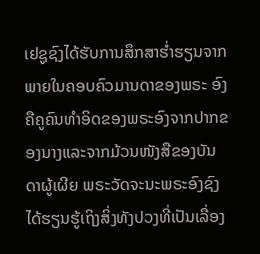ເຢຊູຊົງໄດ້ຮັບການສຶກສາຮໍ່າຮຽນຈາກພາຍໃນຄອບຄົວມານດາຂອງພຣະ ອົງຄືຄູຄົນທໍາອິດຂອງພຣະອົງຈາກປາກຂອງນາງແລະຈາກມ້ວນໜັງສືຂອງບັນດາຜູ້ເຜີຍ ພຣະວັດຈະນະພຣະອົງຊົງໄດ້ຮຽນຮູ້ເຖິງສິ່ງທັງປວງທີ່ເປັນເລື່ອງ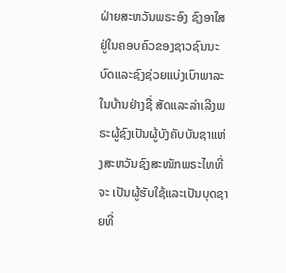ຝ່າຍສະຫວັນພຣະອົງ ຊົງອາໃສຢູ່ໃນຄອບຄົວຂອງຊາວຊົນນະບົດແລະຊົງຊ່ວຍແບ່ງເບົາພາລະໃນບ້ານຢ່າງຊື່ ສັດແລະລ່າເລີງພຣະຜູ້ຊົງເປັນຜູ້ບັງຄັບບັນຊາແຫ່ງສະຫວັນຊົງສະໜັກພຣະໄທທີ່ຈະ ເປັນຜູ້ຮັບໃຊ້ແລະເປັນບຸດຊາຍທີ່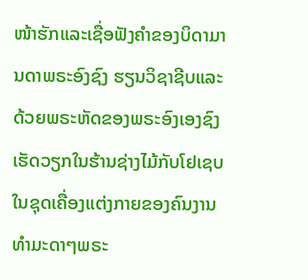ໜ້າຮັກແລະເຊື່ອຟັງຄໍາຂອງບິດາມານດາພຣະອົງຊົງ ຮຽນວິຊາຊີບແລະດ້ວຍພຣະຫັດຂອງພຣະອົງເອງຊົງເຮັດວຽກໃນຮ້ານຊ່າງໄມ້ກັບໂຢເຊບ ໃນຊຸດເຄື່ອງແຕ່ງກາຍຂອງຄົນງານທໍາມະດາໆພຣະ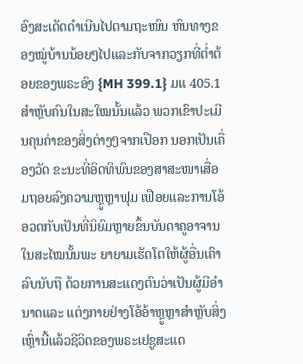ອົງສະເດັດດໍາເນີນໄປຕາມຖະໜົນ ຫົນທາງຂອງໝູ່ບ້ານນ້ອຍໆໄປແລະກັບຈາກວຽກທີ່ຕໍ່າຕ້ອຍຂອງພຣະອົງ {MH 399.1} ມແ 405.1
ສໍາຫຼັບຄົນໃນສະໃໝນັ້ນແລ້ວ ພວກເຂົາປະເມີນຄຸນຄ່າຂອງສິ່ງຕ່າງໆຈາກເປືອກ ນອກເປັນເຄື່ອງວັດ ຂະນະທີ່ອິດທິພົນຂອງສາສະໜາເສື່ອມຖອຍລົງຄວາມຫຼູຫຼາຟຸມ ເຟືອຍແລະການໂອ້ອວດກັບເປັນທີ່ນິຍົມຫຼາຍຂຶ້ນບັນດາຄູອາຈານໃນສະໄໝນັ້ນພະ ຍາຍາມເຮັດໂຕໃຫ້ຜູ້ອື່ນເຄົາລົບນັບຖື ດ້ວຍການສະແດງຕົນວ່າເປັນຜູ້ມີອໍານາດແລະ ແຕ່ງກາຍຢ່າງໂອ້ອ້າຫຼູຫຼາສໍາຫຼັບສິ່ງເຫຼົ່ານີ້ແລ້ວຊີວິດຂອງພຣະເຢຊູສະແດ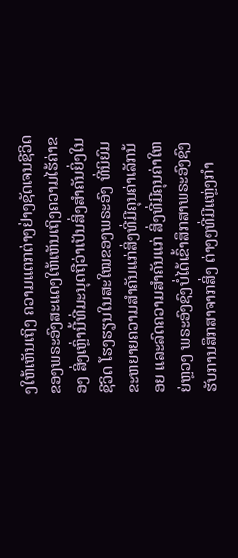ງໃຫ້ເຫັນເຖິງ ຄວາມແຕກຕ່າງຢ່າງຊັດເຈນຊີວິດຂອງພຣະອົງສະແດງໃຫ້ເຫັນເຖິງຄວາມໄຮ້ຄ່າຂອງ ສິ່ງເຫຼົ່ານີ້ທີ່ມະນຸດຖືວ່າເປັນສິ່ງສໍາຄັນຍິ່ງໃນຊີວິດ ໂຮງຮຽນໃນສະໃໝຂອງພຣະອົງ ທີ່ນິຍົມຂະຫຍາຍຄວາມສໍາຄັນແກ່ສິ່ງທີ່ມີຄຸນຄ່າເລັກນ້ອຍ ແລະລົດຄວາມສໍາຄັນແກ່ ສິ່ງທີ່ມີຄຸນຄ່າໃຫຍ່ຫຼວງ ພຣະອົງຊົງບໍ່ໄດ້ເຂົ້າສຶກສາພຣະອົງຊົງຮັບການສຶກສາຈາກສິ່ງ ຕ່າງໆທີ່ມີແຫຼ່ງກໍາ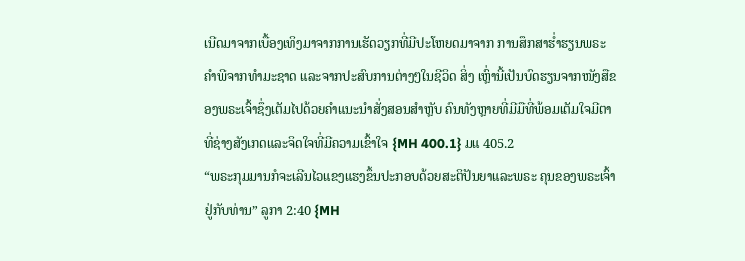ເນີດມາຈາກເບື້ອງເທິງມາຈາກການເຮັດວຽກທີ່ມີປະໂຫຍດມາຈາກ ການສຶກສາຮໍ່າຮຽນພຣະຄໍາພີຈາກທໍາມະຊາດ ແລະຈາກປະສົບການຕ່າງໆໃນຊີວິດ ສິ່ງ ເຫຼົ່ານີ້ເປັນບົດຮຽນຈາກໜັງສືຂອງພຣະເຈົ້າຊຶ່ງເຕັມໄປດ້ວຍຄໍາແນະນໍາສັ່ງສອນສໍາຫຼັບ ຄົນທັງຫຼາຍທີ່ມີມືທີ່ພ້ອມເຕັມໃຈມີຕາທີ່ຊ່າງສັງເກດແລະຈິດໃຈທີ່ມີຄວາມເຂົ້າໃຈ {MH 400.1} ມແ 405.2
“ພຣະກຸມມານກໍຈະເລີນໄວແຂງແຮງຂຶ້ນປະກອບດ້ວຍສະຕິປັນຍາແລະພຣະ ຄຸນຂອງພຣະເຈົ້າຢູ່ກັບທ່ານ” ລູກາ 2:40 {MH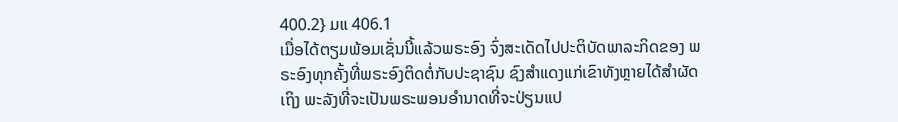400.2} ມແ 406.1
ເມື່ອໄດ້ຕຽມພ້ອມເຊັ່ນນີ້ແລ້ວພຣະອົງ ຈົ່ງສະເດັດໄປປະຕິບັດພາລະກິດຂອງ ພຣະອົງທຸກຄັ້ງທີ່ພຣະອົງຕິດຕໍ່ກັບປະຊາຊົນ ຊົງສໍາແດງແກ່ເຂົາທັງຫຼາຍໄດ້ສໍາຜັດເຖິງ ພະລັງທີ່ຈະເປັນພຣະພອນອໍານາດທີ່ຈະປ່ຽນແປ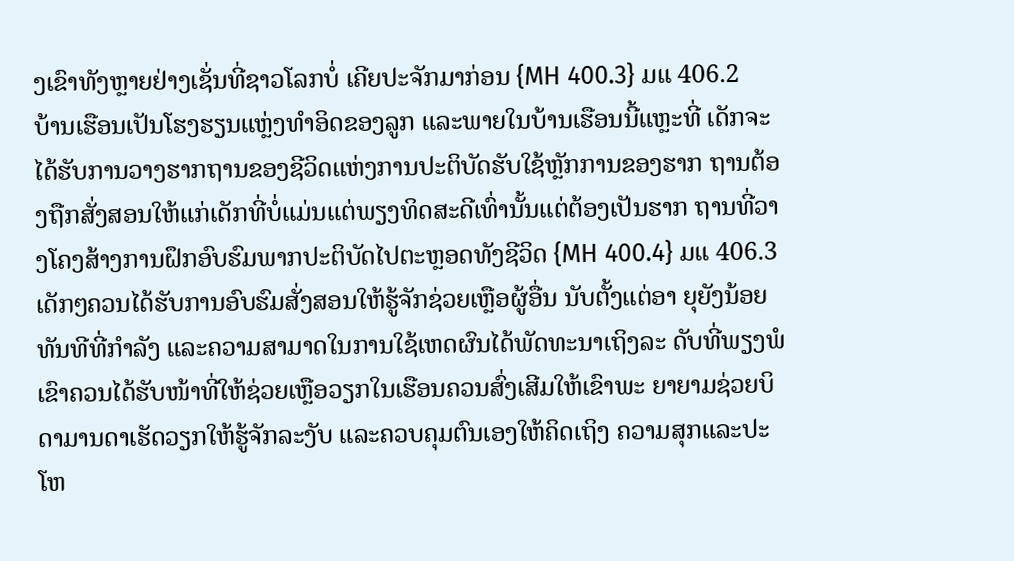ງເຂົາທັງຫຼາຍຢ່າງເຊັ່ນທີ່ຊາວໂລກບໍ່ ເຄີຍປະຈັກມາກ່ອນ {MH 400.3} ມແ 406.2
ບ້ານເຮືອນເປັນໂຮງຮຽນແຫຼ່ງທໍາອິດຂອງລູກ ແລະພາຍໃນບ້ານເຮືອນນີ້ແຫຼະທີ່ ເດັກຈະໄດ້ຮັບການວາງຮາກຖານຂອງຊີວິດແຫ່ງການປະຕິບັດຮັບໃຊ້ຫຼັກການຂອງຮາກ ຖານຕ້ອງຖືກສັ່ງສອນໃຫ້ແກ່ເດັກທີ່ບໍ່ແມ່ນແຕ່ພຽງທິດສະດີເທົ່ານັ້ນແຕ່ຕ້ອງເປັນຮາກ ຖານທີ່ວາງໂຄງສ້າງການຝຶກອົບຮົມພາກປະຕິບັດໄປຕະຫຼອດທັງຊີວິດ {MH 400.4} ມແ 406.3
ເດັກໆຄວນໄດ້ຮັບການອົບຮົມສັ່ງສອນໃຫ້ຮູ້ຈັກຊ່ວຍເຫຼືອຜູ້ອື່ນ ນັບຕັ້ງແຕ່ອາ ຍຸຍັງນ້ອຍທັນທີທີ່ກໍາລັງ ແລະຄວາມສາມາດໃນການໃຊ້ເຫດຜົນໄດ້ພັດທະນາເຖິງລະ ດັບທີ່ພຽງພໍເຂົາຄວນໄດ້ຮັບໜ້າທີ່ໃຫ້ຊ່ວຍເຫຼືອວຽກໃນເຮືອນຄວນສົ່ງເສີມໃຫ້ເຂົາພະ ຍາຍາມຊ່ວຍບິດາມານດາເຮັດວຽກໃຫ້ຮູ້ຈັກລະງັບ ແລະຄວບຄຸມຕົນເອງໃຫ້ຄິດເຖິງ ຄວາມສຸກແລະປະໂຫ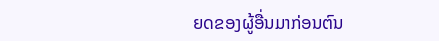ຍດຂອງຜູ້ອື່ນມາກ່ອນຕົນ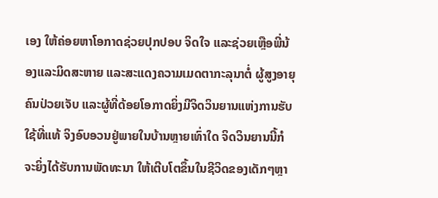ເອງ ໃຫ້ຄ່ອຍຫາໂອກາດຊ່ວຍປຸກປອບ ຈິດໃຈ ແລະຊ່ວຍເຫຼືອພີ່ນ້ອງແລະມິດສະຫາຍ ແລະສະແດງຄວາມເມດຕາກະລຸນາຕໍ່ ຜູ້ສູງອາຍຸຄົນປ່ວຍເຈັບ ແລະຜູ້ທີ່ດ້ອຍໂອກາດຍິ່ງມີຈິດວິນຍານແຫ່ງການຮັບໃຊ້ທີ່ແທ້ ຈິງອົບອວນຢູ່ພາຍໃນບ້ານຫຼາຍເທົ່າໃດ ຈິດວິນຍານນີ້ກໍຈະຍິ່ງໄດ້ຮັບການພັດທະນາ ໃຫ້ເຕີບໂຕຂຶ້ນໃນຊີວິດຂອງເດັກໆຫຼາ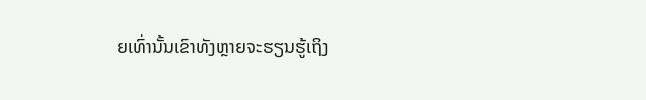ຍເທົ່ານັ້ນເຂົາທັງຫຼາຍຈະຮຽນຮູ້ເຖິງ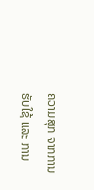ຄວາມສຸກ ຈາກການຮັບໃຊ້ ແລະ ການ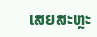ເສຍສະຫຼະ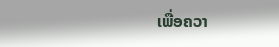ເພື່ອຄວາ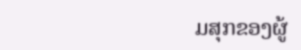ມສຸກຂອງຜູ້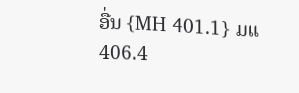ອື່ນ {MH 401.1} ມແ 406.4